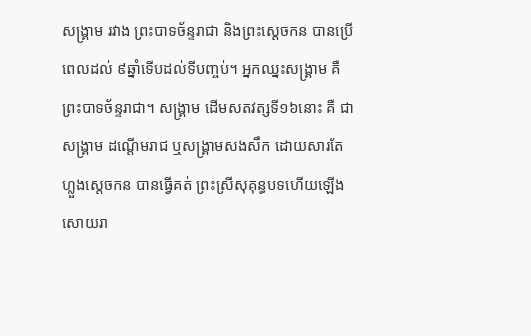សង្រ្គាម រវាង ព្រះបាទច័ន្ទរាជា និងព្រះស្ដេចកន បានប្រើពេលដល់ ៩ឆ្នាំទើបដល់ទីបញ្ចប់។ អ្នកឈ្នះសង្រ្គាម គឺព្រះបាទច័ន្ទរាជា។ សង្រ្គាម ដើមសតវត្សទី១៦នោះ គឺ ជាសង្រ្គាម ដណ្ដើមរាជ ឬសង្រ្គាមសងសឹក ដោយសារតែ ហ្លួងស្ដេចកន បានធ្វើគត់ ព្រះស្រីសុគុន្ធបទហើយឡើងសោយរា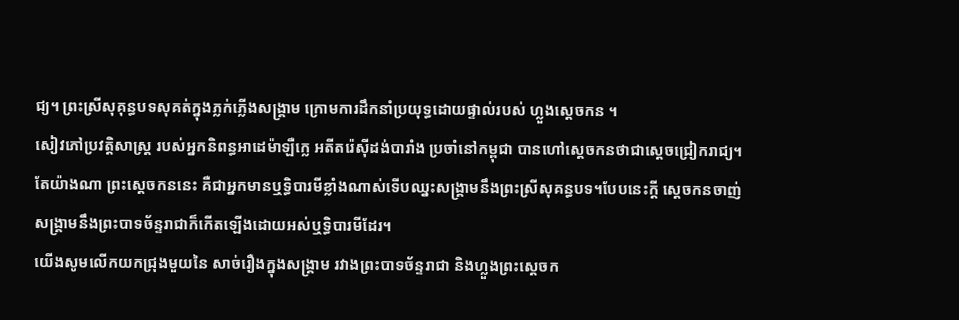ជ្យ។ ព្រះស្រីសុគុន្ធបទសុគត់ក្នុងភ្លក់ភ្លើងសង្រ្គាម ក្រោមការដឹកនាំប្រយុទ្ធដោយផ្ទាល់របស់ ហ្លួងស្ដេចកន ។
សៀវភៅប្រវត្តិសាស្ត្រ របស់អ្នកនិពន្ធអាដេម៉ាឡឺក្លេ អតីតរ៉េស៊ីដង់បារាំង ប្រចាំនៅកម្ពុជា បានហៅស្ដេចកនថាជាស្ដេចជ្រៀករាជ្យ។ តែយ៉ាងណា ព្រះស្ដេចកននេះ គឺជាអ្នកមានឬទិ្ធបារមីខ្លាំងណាស់ទើបឈ្នះសង្រ្គាមនឹងព្រះស្រីសុគន្ធបទ។បែបនេះក្ដី ស្ដេចកនចាញ់សង្រ្គាមនឹងព្រះបាទច័ន្ទរាជាក៏កើតឡើងដោយអស់ឬទិ្ធបារមីដែរ។
យើងសូមលើកយកជ្រុងមួយនៃ សាច់រឿងក្នុងសង្រ្គាម រវាងព្រះបាទច័ន្ទរាជា និងហ្លួងព្រះស្ដេចក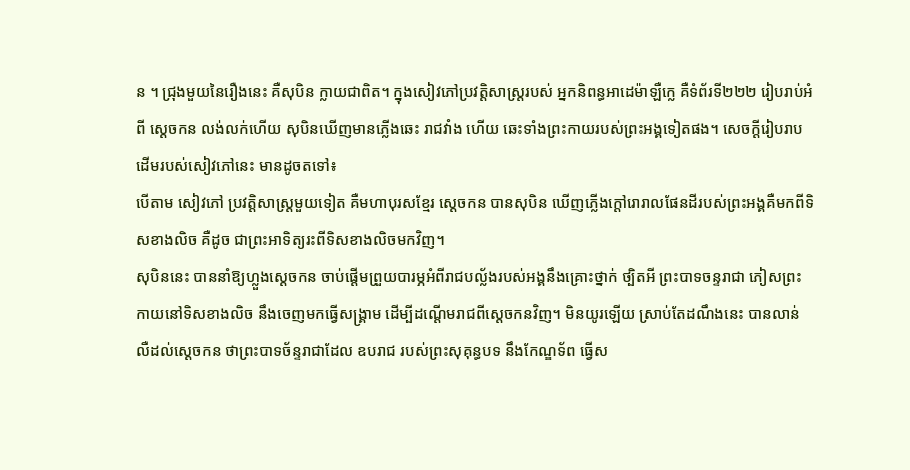ន ។ ជ្រុងមួយនៃរឿងនេះ គឺសុបិន ក្លាយជាពិត។ ក្នុងសៀវភៅប្រវត្តិសាស្ត្ររបស់ អ្នកនិពន្ធអាដេម៉ាឡឺក្លេ គឺទំព័រទី២២២ រៀបរាប់អំពី ស្ដេចកន លង់លក់ហើយ សុបិនឃើញមានភ្លើងឆេះ រាជវាំង ហើយ ឆេះទាំងព្រះកាយរបស់ព្រះអង្គទៀតផង។ សេចក្ដីរៀបរាបដើមរបស់សៀវភៅនេះ មានដូចតទៅ៖
បើតាម សៀវភៅ ប្រវត្តិសាស្ត្រមួយទៀត គឺមហាបុរសខ្មែរ ស្ដេចកន បានសុបិន ឃើញភ្លើងក្ដៅរោរាលផែនដីរបស់ព្រះអង្គគឺមកពីទិសខាងលិច គឺដូច ជាព្រះអាទិត្យរះពីទិសខាងលិចមកវិញ។
សុបិននេះ បាននាំឱ្យហ្លួងស្ដេចកន ចាប់ផ្ដើមព្រួយបារម្ភអំពីរាជបល្ល័ងរបស់អង្គនឹងគ្រោះថ្នាក់ ថ្បិតអី ព្រះបាទចន្ទរាជា ភៀសព្រះកាយនៅទិសខាងលិច នឹងចេញមកធ្វើសង្រ្គាម ដើម្បីដណ្ដើមរាជពីស្ដេចកនវិញ។ មិនយូរឡើយ ស្រាប់តែដណឹងនេះ បានលាន់លឺដល់ស្ដេចកន ថាព្រះបាទច័ន្ទរាជាដែល ឧបរាជ របស់ព្រះសុគុន្ធបទ នឹងកែណ្ឌទ័ព ធ្វើស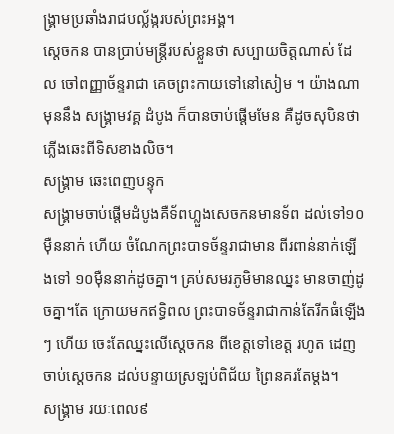ង្រ្គាមប្រឆាំងរាជបល្ល័ង្ករបស់ព្រះអង្គ។
ស្ដេចកន បានប្រាប់មន្ត្រីរបស់ខ្លួនថា សប្បាយចិត្តណាស់ ដែល ចៅពញ្ញាច័ន្ទរាជា គេចព្រះកាយទៅនៅសៀម ។ យ៉ាងណា មុននឹង សង្រ្គាមវគ្គ ដំបូង ក៏បានចាប់ផ្ដើមមែន គឺដូចសុបិនថាភ្លើងឆេះពីទិសខាងលិច។
សង្រ្គាម ឆេះពេញបន្ទុក
សង្រ្គាមចាប់ផ្ដើមដំបូងគឺទ័ពហ្លួងសេចកនមានទ័ព ដល់ទៅ១០ម៉ឺននាក់ ហើយ ចំណែកព្រះបាទច័ន្ទរាជាមាន ពីរពាន់នាក់ឡើងទៅ ១០ម៉ឺននាក់ដូចគ្នា។ គ្រប់សមរភូមិមានឈ្នះ មានចាញ់ដូចគ្នា។តែ ក្រោយមកឥទិ្ធពល ព្រះបាទច័ន្ទរាជាកាន់តែរីកធំឡើងៗ ហើយ ចេះតែឈ្នះលើស្ដេចកន ពីខេត្តទៅខេត្ត រហូត ដេញចាប់ស្ដេចកន ដល់បន្ទាយស្រឡប់ពិជ័យ ព្រៃនគរតែម្ដង។
សង្រ្គាម រយៈពេល៩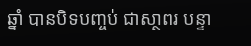ឆ្នាំ បានបិទបញ្ចប់ ជាសា្ថពរ បន្ទា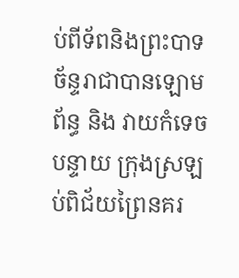ប់ពីទ័ពនិងព្រះបាទច័ន្ទរាជាបានឡោមព័ន្ធ និង វាយកំទេច បន្ទាយ ក្រុងស្រឡប់ពិជ័យព្រៃនគរ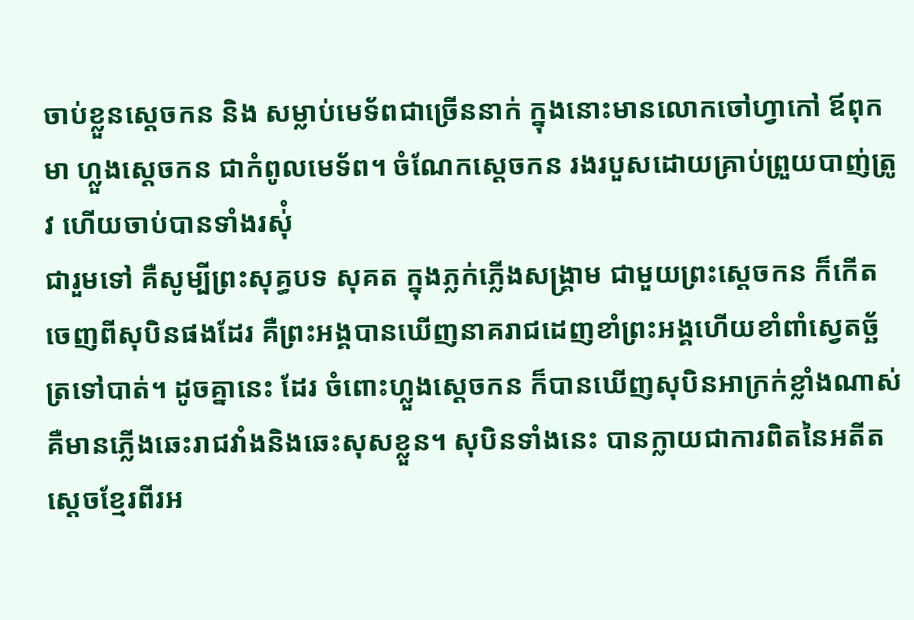ចាប់ខ្លួនស្ដេចកន និង សម្លាប់មេទ័ពជាច្រើននាក់ ក្នុងនោះមានលោកចៅហ្វាកៅ ឪពុកមា ហ្លួងស្ដេចកន ជាកំពូលមេទ័ព។ ចំណែកស្ដេចកន រងរបួសដោយគ្រាប់ព្រួយបាញ់ត្រូវ ហើយចាប់បានទាំងរស់ុំ
ជារួមទៅ គឺសូម្បីព្រះសុគ្ធបទ សុគត ក្នុងភ្លក់ភ្លើងសង្គ្រាម ជាមួយព្រះស្ដេចកន ក៏កើតចេញពីសុបិនផងដែរ គឺព្រះអង្គបានឃើញនាគរាជដេញខាំព្រះអង្គហើយខាំពាំស្វេតច្ឆ័ត្រទៅបាត់។ ដូចគ្នានេះ ដែរ ចំពោះហ្លួងស្ដេចកន ក៏បានឃើញសុបិនអាក្រក់ខ្លាំងណាស់ គឺមានភ្លើងឆេះរាជវាំងនិងឆេះសុសខ្លួន។ សុបិនទាំងនេះ បានក្លាយជាការពិតនៃអតីតស្ដេចខ្មែរពីរអ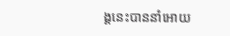ង្គនេះបាននាំអោយ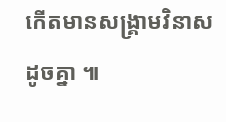កើតមានសង្រ្គាមវិនាសដូចគ្នា ៕